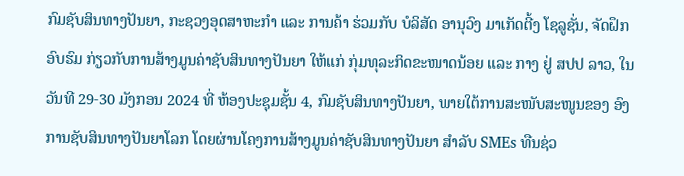ກົມຊັບສິນທາງປັນຍາ, ກະຊວງອຸດສາຫະກໍາ ແລະ ການຄ້າ ຮ່ວມກັບ ບໍລິສັດ ອານຸວົງ ມາເກັດຕີ້ງ ໂຊລູຊັ່ນ, ຈັດຝຶກອົບຮົມ ກ່ຽວກັບການສ້າງມູນຄ່າຊັບສິນທາງປັນຍາ ໃຫ້ແກ່ ກຸ່ມທຸລະກິດຂະໜາດນ້ອຍ ແລະ ກາງ ຢູ່ ສປປ ລາວ, ໃນວັນທີ 29-30 ມັງກອນ 2024 ທີ່ ຫ້ອງປະຊຸມຊັ້ນ 4, ກົມຊັບສິນທາງປັນຍາ, ພາຍໃຕ້ການສະໜັບສະໜູນຂອງ ອົງການຊັບສິນທາງປັນຍາໂລກ ໂດຍຜ່ານໂຄງການສ້າງມູນຄ່າຊັບສິນທາງປັນຍາ ສໍາລັບ SMEs ທືນຊ່ວ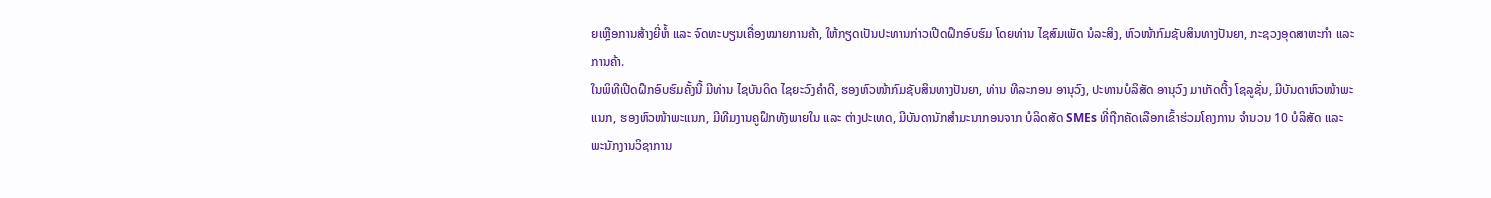ຍເຫຼືອການສ້າງຍີ່ຫໍ້ ແລະ ຈົດທະບຽນເຄື່ອງໝາຍການຄ້າ, ໃຫ້ກຽດເປັນປະທານກ່າວເປີດຝຶກອົບຮົມ ໂດຍທ່ານ ໄຊສົມເພັດ ນໍລະສິງ, ຫົວໜ້າກົມຊັບສິນທາງປັນຍາ, ກະຊວງອຸດສາຫະກໍາ ແລະ ການຄ້າ.
ໃນພິທີເປີດຝຶກອົບຮົມຄັ້ງນີ້ ມີທ່ານ ໄຊບັນດິດ ໄຊຍະວົງຄໍາດີ, ຮອງຫົວໜ້າກົມຊັບສິນທາງປັນຍາ, ທ່ານ ທີລະກອນ ອານຸວົງ, ປະທານບໍລິສັດ ອານຸວົງ ມາເກັດຕີ້ງ ໂຊລູຊັ່ນ, ມີບັນດາຫົວໜ້າພະແນກ, ຮອງຫົວໜ້າພະແນກ, ມີທີມງານຄູຝຶກທັງພາຍໃນ ແລະ ຕ່າງປະເທດ, ມີບັນດານັກສໍາມະນາກອນຈາກ ບໍລິດສັດ SMEs ທີ່ຖືກຄັດເລືອກເຂົ້າຮ່ວມໂຄງການ ຈໍານວນ 10 ບໍລິສັດ ແລະ ພະນັກງານວິຊາການ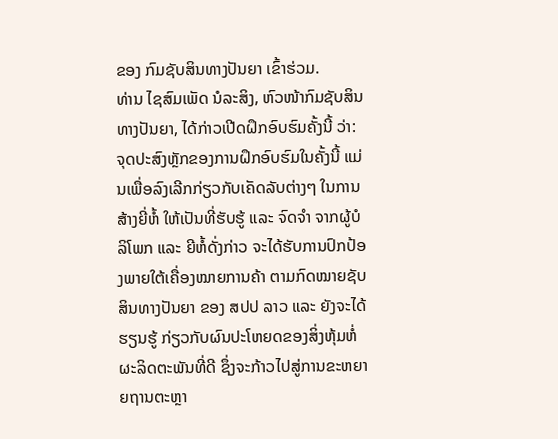ຂອງ ກົມຊັບສິນທາງປັນຍາ ເຂົ້າຮ່ວມ.
ທ່ານ ໄຊສົມເພັດ ນໍລະສິງ, ຫົວໜ້າກົມຊັບສິນທາງປັນຍາ, ໄດ້ກ່າວເປີດຝຶກອົບຮົມຄັ້ງນີ້ ວ່າ: ຈຸດປະສົງຫຼັກຂອງການຝຶກອົບຮົມໃນຄັ້ງນີ້ ແມ່ນເພື່ອລົງເລີກກ່ຽວກັບເຄັດລັບຕ່າງໆ ໃນການສ້າງຍີ່ຫໍ້ ໃຫ້ເປັນທີ່ຮັບຮູ້ ແລະ ຈົດຈຳ ຈາກຜູ້ບໍລິໂພກ ແລະ ຍີຫໍ້ດັ່ງກ່າວ ຈະໄດ້ຮັບການປົກປ້ອງພາຍໃຕ້ເຄື່ອງໝາຍການຄ້າ ຕາມກົດໝາຍຊັບສິນທາງປັນຍາ ຂອງ ສປປ ລາວ ແລະ ຍັງຈະໄດ້ຮຽນຮູ້ ກ່ຽວກັບຜົນປະໂຫຍດຂອງສິ່ງຫຸ້ມຫໍ່ຜະລິດຕະພັນທີ່ດີ ຊຶ່ງຈະກ້າວໄປສູ່ການຂະຫຍາຍຖານຕະຫຼາ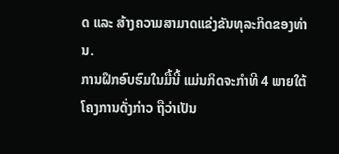ດ ແລະ ສ້າງຄວາມສາມາດແຂ່ງຂັນທຸລະກິດຂອງທ່ານ.
ການຝຶກອົບຮົມໃນມື້ນີ້ ແມ່ນກິດຈະກໍາທີ 4 ພາຍໃຕ້ ໂຄງການດັ່ງກ່າວ ຖືວ່າເປັນ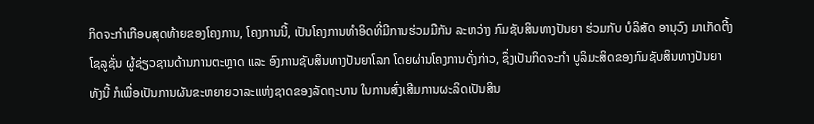ກິດຈະກໍາເກືອບສຸດທ້າຍຂອງໂຄງການ, ໂຄງການນີ້, ເປັນໂຄງການທຳອິດທີ່ມີການຮ່ວມມືກັນ ລະຫວ່າງ ກົມຊັບສິນທາງປັນຍາ ຮ່ວມກັບ ບໍລິສັດ ອານຸວົງ ມາເກັດຕີ້ງ ໂຊລູຊັ່ນ ຜູ້ຊ່ຽວຊານດ້ານການຕະຫຼາດ ແລະ ອົງການຊັບສິນທາງປັນຍາໂລກ ໂດຍຜ່ານໂຄງການດັ່ງກ່າວ, ຊຶ່ງເປັນກິດຈະກໍາ ບູລິມະສິດຂອງກົມຊັບສິນທາງປັນຍາ ທັງນີ້ ກໍເພື່ອເປັນການຜັນຂະຫຍາຍວາລະແຫ່ງຊາດຂອງລັດຖະບານ ໃນການສົ່ງເສີມການຜະລິດເປັນສິນ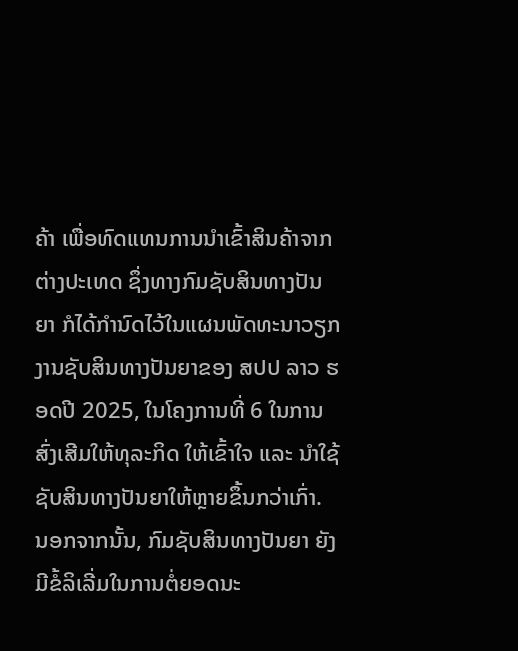ຄ້າ ເພື່ອທົດແທນການນໍາເຂົ້າສິນຄ້າຈາກຕ່າງປະເທດ ຊຶ່ງທາງກົມຊັບສິນທາງປັນຍາ ກໍໄດ້ກຳນົດໄວ້ໃນແຜນພັດທະນາວຽກງານຊັບສິນທາງປັນຍາຂອງ ສປປ ລາວ ຮອດປີ 2025, ໃນໂຄງການທີ່ 6 ໃນການສົ່ງເສີມໃຫ້ທຸລະກິດ ໃຫ້ເຂົ້າໃຈ ແລະ ນໍາໃຊ້ຊັບສິນທາງປັນຍາໃຫ້ຫຼາຍຂຶ້ນກວ່າເກົ່າ. ນອກຈາກນັ້ນ, ກົມຊັບສິນທາງປັນຍາ ຍັງມີຂໍ້ລິເລີ່ມໃນການຕໍ່ຍອດນະ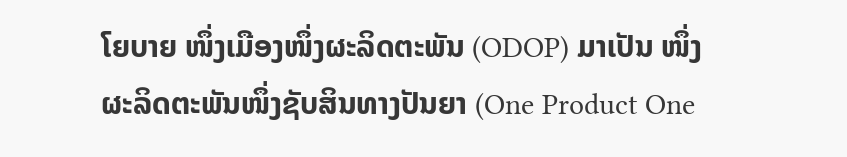ໂຍບາຍ ໜຶ່ງເມືອງໜຶ່ງຜະລິດຕະພັນ (ODOP) ມາເປັນ ໜຶ່ງຜະລິດຕະພັນໜຶ່ງຊັບສິນທາງປັນຍາ (One Product One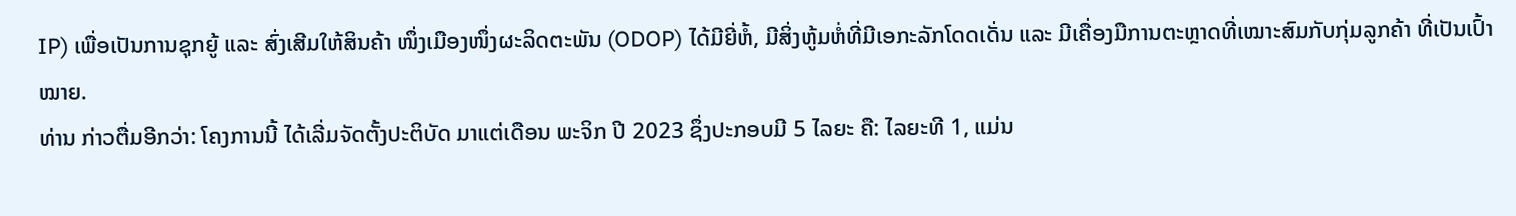IP) ເພື່ອເປັນການຊຸກຍູ້ ແລະ ສົ່ງເສີມໃຫ້ສິນຄ້າ ໜຶ່ງເມືອງໜຶ່ງຜະລິດຕະພັນ (ODOP) ໄດ້ມີຍີ່ຫໍ້, ມີສິ່ງຫູ້ມຫໍ່ທີ່ມີເອກະລັກໂດດເດັ່ນ ແລະ ມີເຄື່ອງມືການຕະຫຼາດທີ່ເໝາະສົມກັບກຸ່ມລູກຄ້າ ທີ່ເປັນເປົ້າໝາຍ.
ທ່ານ ກ່າວຕື່ມອີກວ່າ: ໂຄງການນີ້ ໄດ້ເລີ່ມຈັດຕັ້ງປະຕິບັດ ມາແຕ່ເດືອນ ພະຈິກ ປີ 2023 ຊຶ່ງປະກອບມີ 5 ໄລຍະ ຄື: ໄລຍະທີ 1, ແມ່ນ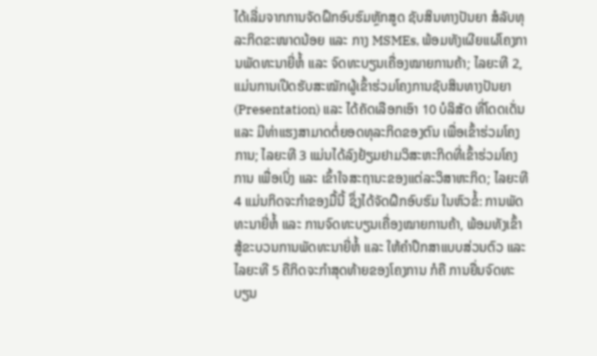ໄດ້ເລີ່ມຈາກການຈັດຝຶກອົບຮົມຫຼັກສູດ ຊັບສິນທາງປັນຍາ ສໍລັບທຸລະກິດຂະໜາດນ້ອຍ ແລະ ກາງ MSMEs, ພ້ອມທັງເຜີຍແຜ່ໂຄງການພັດທະນາຍີ່ຫໍ້ ແລະ ຈົດທະບຽນເຄື່ອງໝາຍການຄ້າ; ໄລຍະທີ 2, ແມ່ນການເປີດຮັບສະໝັກຜູ້ເຂົ້າຮ່ວມໂຄງການຊັບສິນທາງປັນຍາ (Presentation) ແລະ ໄດ້ຄັດເລືອກເອົາ 10 ບໍລິສັດ ທີ່ໂດດເດັ່ນ ແລະ ມີທ່າແຮງສາມາດຕໍ່ຍອດທຸລະກິດຂອງຕົນ ເພື່ອເຂົ້າຮ່ວມໂຄງການ; ໄລຍະທີ 3 ແມ່ນໄດ້ລົງຢ້ຽມຢາມວິສະຫະກິດທີ່ເຂົ້າຮ່ວມໂຄງການ ເພື່ອເບິ່ງ ແລະ ເຂົ້າໃຈສະຖານະຂອງແຕ່ລະວິສາຫະກິດ; ໄລຍະທີ 4 ແມ່ນກິດຈະກໍາຂອງມື້ນີ້ ຊຶ່ງໄດ້ຈັດຝຶກອົບຮົມ ໃນຫົວຂໍ້: ການພັດທະນາຍີ່ຫໍ້ ແລະ ການຈົດທະບຽນເຄື່ອງໝາຍການຄ້າ, ພ້ອມທັງເຂົ້າສູ້ຂະບວນການພັດທະນາຍີ່ຫໍ້ ແລະ ໃຫ້ຄໍາປຶກສາແບບສ່ວນຕົວ ແລະ ໄລຍະທີ 5 ຄືກິດຈະກໍາສຸດທ້າຍຂອງໂຄງການ ກໍຄື ການຍື່ນຈົດທະບຽນ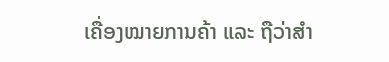ເຄື່ອງໝາຍການຄ້າ ແລະ ຖືວ່າສຳ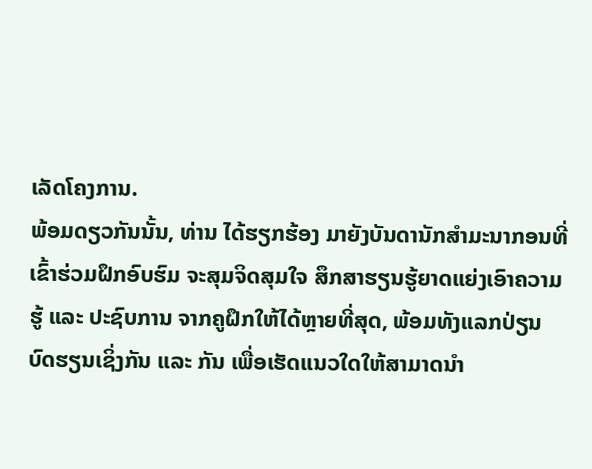ເລັດໂຄງການ.
ພ້ອມດຽວກັນນັ້ນ, ທ່ານ ໄດ້ຮຽກຮ້ອງ ມາຍັງບັນດານັກສໍາມະນາກອນທີ່ເຂົ້າຮ່ວມຝຶກອົບຮົມ ຈະສຸມຈິດສຸມໃຈ ສຶກສາຮຽນຮູ້ຍາດແຍ່ງເອົາຄວາມຮູ້ ແລະ ປະຊົບການ ຈາກຄູຝຶກໃຫ້ໄດ້ຫຼາຍທີ່ສຸດ, ພ້ອມທັງແລກປ່ຽນບົດຮຽນເຊິ່ງກັນ ແລະ ກັນ ເພື່ອເຮັດແນວໃດໃຫ້ສາມາດນຳ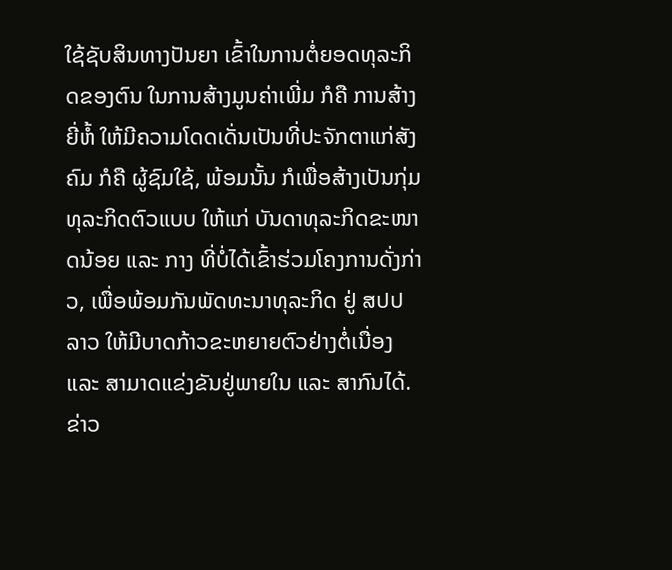ໃຊ້ຊັບສິນທາງປັນຍາ ເຂົ້າໃນການຕໍ່ຍອດທຸລະກິດຂອງຕົນ ໃນການສ້າງມູນຄ່າເພີ່ມ ກໍຄື ການສ້າງຍີ່ຫໍ້ ໃຫ້ມີຄວາມໂດດເດັ່ນເປັນທີ່ປະຈັກຕາແກ່ສັງຄົມ ກໍຄື ຜູ້ຊົມໃຊ້, ພ້ອມນັ້ນ ກໍເພື່ອສ້າງເປັນກຸ່ມທຸລະກິດຕົວແບບ ໃຫ້ແກ່ ບັນດາທຸລະກິດຂະໜາດນ້ອຍ ແລະ ກາງ ທີ່ບໍ່ໄດ້ເຂົ້າຮ່ວມໂຄງການດັ່ງກ່າວ, ເພື່ອພ້ອມກັນພັດທະນາທຸລະກິດ ຢູ່ ສປປ ລາວ ໃຫ້ມີບາດກ້າວຂະຫຍາຍຕົວຢ່າງຕໍ່ເນື່ອງ ແລະ ສາມາດແຂ່ງຂັນຢູ່ພາຍໃນ ແລະ ສາກົນໄດ້.
ຂ່າວ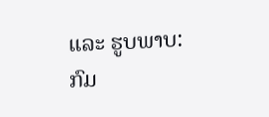ແລະ ຮູບພາບ: ກົມ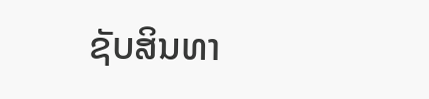ຊັບສິນທາ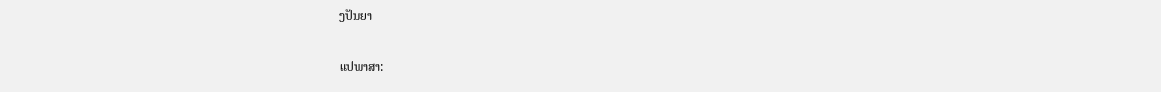ງປັນຍາ

ແປພາສາ: